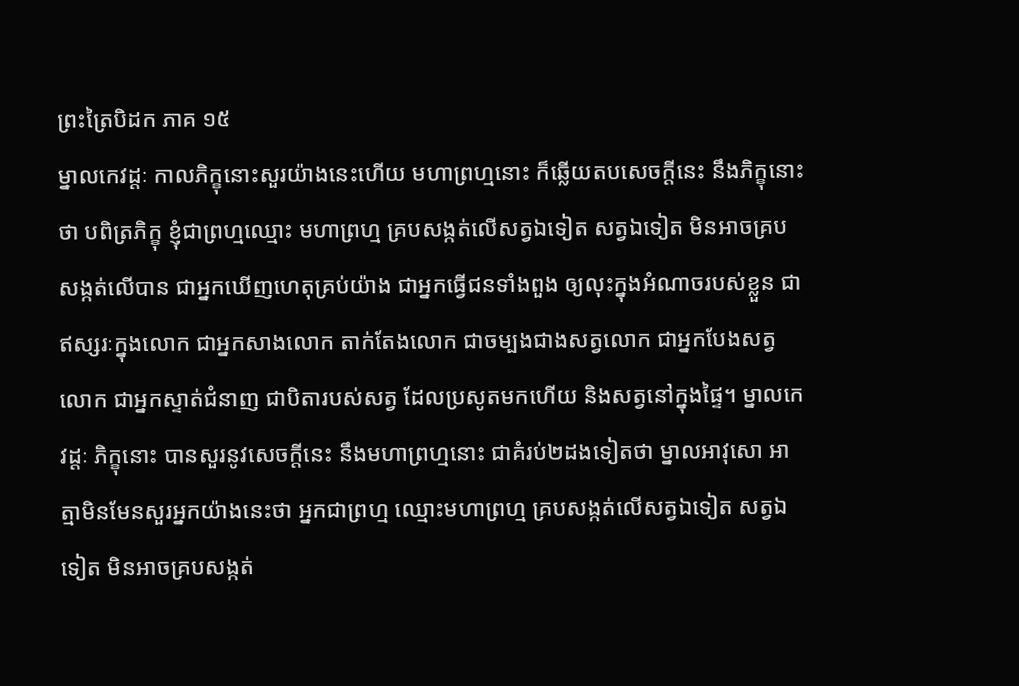ព្រះត្រៃបិដក ភាគ ១៥
ម្នាលកេវដ្តៈ កាលភិក្ខុនោះសួរយ៉ាងនេះហើយ មហាព្រហ្មនោះ ក៏ឆ្លើយតបសេចក្តីនេះ នឹងភិក្ខុនោះថា បពិត្រភិក្ខុ ខ្ញុំជាព្រហ្មឈ្មោះ មហាព្រហ្ម គ្របសង្កត់លើសត្វឯទៀត សត្វឯទៀត មិនអាចគ្របសង្កត់លើបាន ជាអ្នកឃើញហេតុគ្រប់យ៉ាង ជាអ្នកធ្វើជនទាំងពួង ឲ្យលុះក្នុងអំណាចរបស់ខ្លួន ជាឥស្សរៈក្នុងលោក ជាអ្នកសាងលោក តាក់តែងលោក ជាចម្បងជាងសត្វលោក ជាអ្នកបែងសត្វលោក ជាអ្នកស្ទាត់ជំនាញ ជាបិតារបស់សត្វ ដែលប្រសូតមកហើយ និងសត្វនៅក្នុងផ្ទៃ។ ម្នាលកេវដ្តៈ ភិក្ខុនោះ បានសួរនូវសេចក្តីនេះ នឹងមហាព្រហ្មនោះ ជាគំរប់២ដងទៀតថា ម្នាលអាវុសោ អាត្មាមិនមែនសួរអ្នកយ៉ាងនេះថា អ្នកជាព្រហ្ម ឈ្មោះមហាព្រហ្ម គ្របសង្កត់លើសត្វឯទៀត សត្វឯទៀត មិនអាចគ្របសង្កត់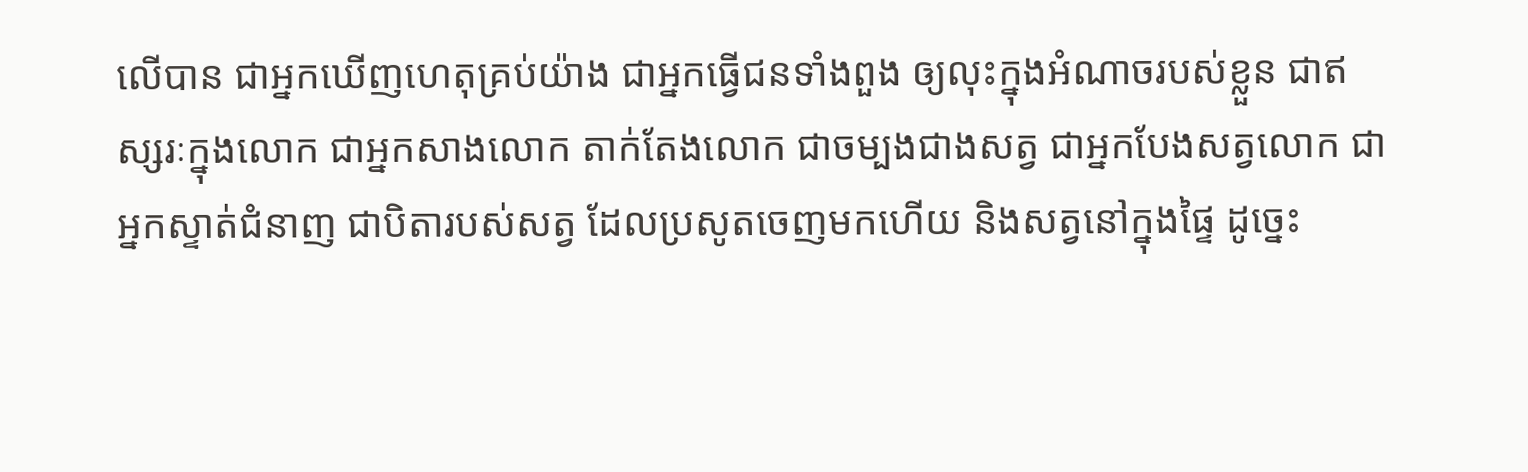លើបាន ជាអ្នកឃើញហេតុគ្រប់យ៉ាង ជាអ្នកធ្វើជនទាំងពួង ឲ្យលុះក្នុងអំណាចរបស់ខ្លួន ជាឥស្សរៈក្នុងលោក ជាអ្នកសាងលោក តាក់តែងលោក ជាចម្បងជាងសត្វ ជាអ្នកបែងសត្វលោក ជាអ្នកស្ទាត់ជំនាញ ជាបិតារបស់សត្វ ដែលប្រសូតចេញមកហើយ និងសត្វនៅក្នុងផ្ទៃ ដូច្នេះ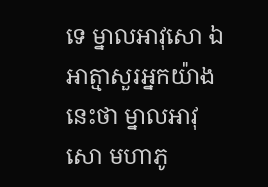ទេ ម្នាលអាវុសោ ឯអាត្មាសួរអ្នកយ៉ាងនេះថា ម្នាលអាវុសោ មហាភូ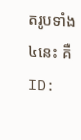តរូបទាំង៤នេះ គឺ
ID: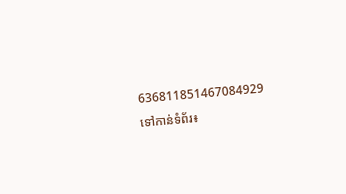636811851467084929
ទៅកាន់ទំព័រ៖